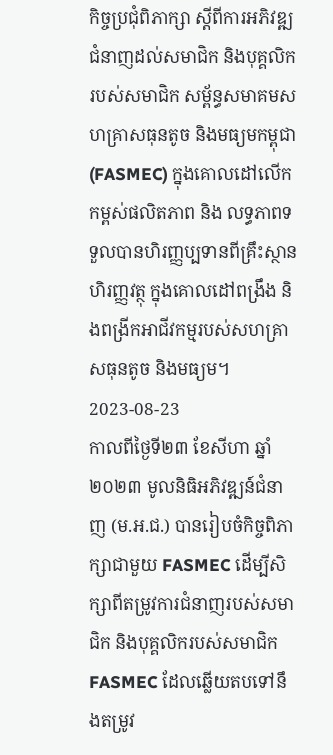កិច្ចប្រជុំពិភាក្សា ស្តីពីការអភិវឌ្ឍជំនាញដល់សមាជិក និងបុគ្គលិករបស់សមាជិក សម្ព័ន្ធសមាគមសហគ្រាសធុនតូច និងមធ្យមកម្ពុជា (FASMEC) ក្នុងគោលដៅលើកកម្ពស់ផលិតភាព និង លទ្ធភាពទទួលបានហិរញ្ញប្បទានពីគ្រឹះស្ថានហិរញ្ញវត្ថុ ក្នុងគោលដៅពង្រឹង និងពង្រីកអាជីវកម្មរបស់សហគ្រាសធុនតូច និងមធ្យម។
2023-08-23
កាលពីថ្ងៃទី២៣ ខែសីហា ឆ្នាំ២០២៣ មូលនិធិអភិវឌ្ឍន៍ជំនាញ (ម.អ.ជ.) បានរៀបចំកិច្ចពិភាក្សាជាមួយ FASMEC ដើម្បីសិក្សាពីតម្រូវការជំនាញរបស់សមាជិក និងបុគ្គលិករបស់សមាជិក FASMEC ដែលឆ្លើយតបទៅនឹងតម្រូវ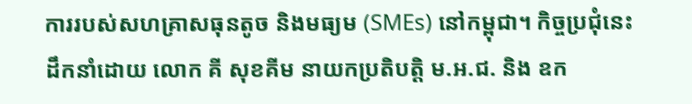ការរបស់សហគ្រាសធុនតូច និងមធ្យម (SMEs) នៅកម្ពុជា។ កិច្ចប្រជុំនេះដឹកនាំដោយ លោក គី សុខគីម នាយកប្រតិបត្តិ ម.អ.ជ. និង ឧក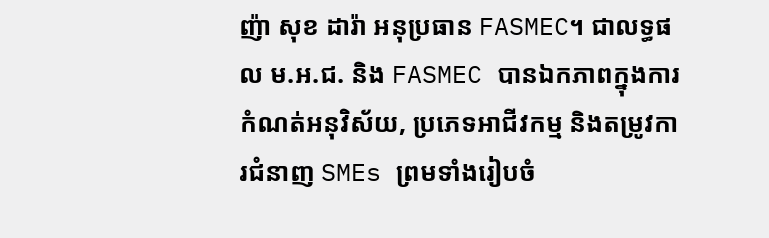ញ៉ា សុខ ដារ៉ា អនុប្រធាន FASMEC។ ជាលទ្ធផល ម.អ.ជ. និង FASMEC បានឯកភាពក្នុងការកំណត់អនុវិស័យ, ប្រភេទអាជីវកម្ម និងតម្រូវការជំនាញ SMEs ព្រមទាំងរៀបចំ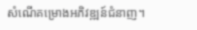សំណើគម្រោងអភិវឌ្ឍន៍ជំនាញ។